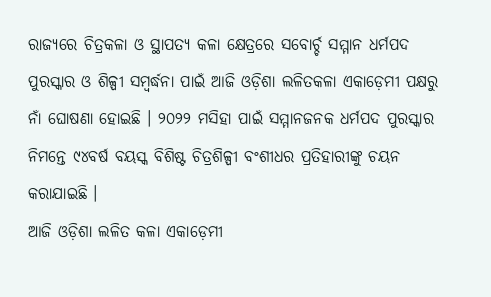ରାଜ୍ୟରେ ଚିତ୍ରକଳା ଓ ସ୍ଥାପତ୍ୟ କଳା କ୍ଷେତ୍ରରେ ସବୋର୍ଚ୍ଚ ସମ୍ମାନ ଧର୍ମପଦ ପୁରସ୍କାର ଓ ଶିଳ୍ପୀ ସମ୍ବର୍ଦ୍ଧନା ପାଇଁ ଆଜି ଓଡ଼ିଶା ଲଳିତକଳା ଏକାଡ଼େମୀ ପକ୍ଷରୁ ନାଁ ଘୋଷଣା ହୋଇଛି । ୨୦୨୨ ମସିହା ପାଇଁ ସମ୍ମାନଜନକ ଧର୍ମପଦ ପୁରସ୍କାର ନିମନ୍ତେ ୯୪ବର୍ଷ ବୟସ୍କ ବିଶିଷ୍ଟ ଚିତ୍ରଶିଳ୍ପୀ ବଂଶୀଧର ପ୍ରତିହାରୀଙ୍କୁ ଚୟନ କରାଯାଇଛି ।
ଆଜି ଓଡ଼ିଶା ଲଳିତ କଳା ଏକାଡ଼େମୀ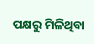ପକ୍ଷରୁ ମିଳିଥିବା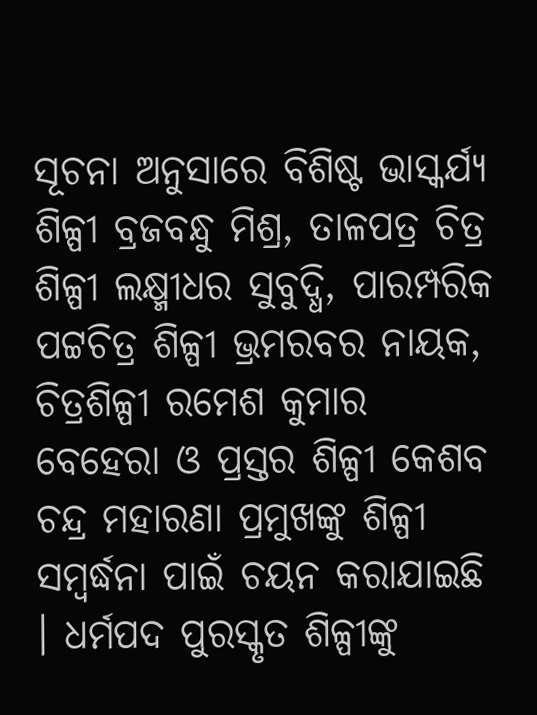ସୂଚନା ଅନୁସାରେ ବିଶିଷ୍ଟ ଭାସ୍କର୍ଯ୍ୟ ଶିଳ୍ପୀ ବ୍ରଜବନ୍ଧୁ ମିଶ୍ର, ତାଳପତ୍ର ଚିତ୍ର ଶିଳ୍ପୀ ଲକ୍ଷ୍ମୀଧର ସୁବୁଦ୍ଧି, ପାରମ୍ପରିକ ପଟ୍ଟଚିତ୍ର ଶିଳ୍ପୀ ଭ୍ରମରବର ନାୟକ, ଚିତ୍ରଶିଳ୍ପୀ ରମେଶ କୁମାର ବେହେରା ଓ ପ୍ରସ୍ତର ଶିଳ୍ପୀ କେଶବ ଚନ୍ଦ୍ର ମହାରଣା ପ୍ରମୁଖଙ୍କୁ ଶିଳ୍ପୀ ସମ୍ବର୍ଦ୍ଧନା ପାଇଁ ଚୟନ କରାଯାଇଛି । ଧର୍ମପଦ ପୁରସ୍କୃତ ଶିଳ୍ପୀଙ୍କୁ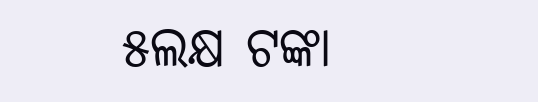୫ଲକ୍ଷ ଟଙ୍କା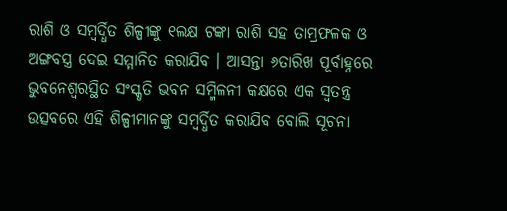ରାଶି ଓ ସମ୍ବର୍ଦ୍ଧିତ ଶିଳ୍ପୀଙ୍କୁ ୧ଲକ୍ଷ ଟଙ୍କା ରାଶି ସହ ତାମ୍ରଫଳକ ଓ ଅଙ୍ଗବସ୍ତ୍ର ଦେଇ ସମ୍ମାନିତ କରାଯିବ । ଆସନ୍ତା ୬ତାରିଖ ପୂର୍ବାହ୍ନରେ ଭୁବନେଶ୍ୱରସ୍ଥିତ ସଂସ୍କୃତି ଭବନ ସମ୍ମିଳନୀ କକ୍ଷରେ ଏକ ସ୍ୱତନ୍ତ୍ର ଉତ୍ସବରେ ଏହି ଶିଳ୍ପୀମାନଙ୍କୁ ସମ୍ବର୍ଦ୍ଧିତ କରାଯିବ ବୋଲି ସୂଚନା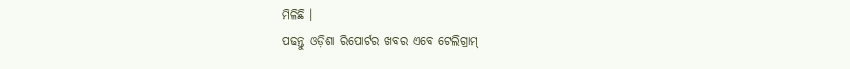ମିଳିଛି ।
ପଢନ୍ତୁ ଓଡ଼ିଶା ରିପୋର୍ଟର ଖବର ଏବେ ଟେଲିଗ୍ରାମ୍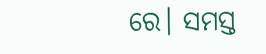ରେ। ସମସ୍ତ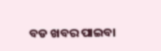ବଡ ଖବର ପାଇବା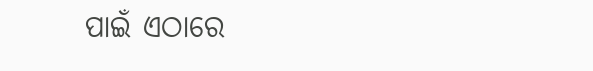ପାଇଁ ଏଠାରେ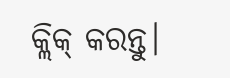କ୍ଲିକ୍ କରନ୍ତୁ।